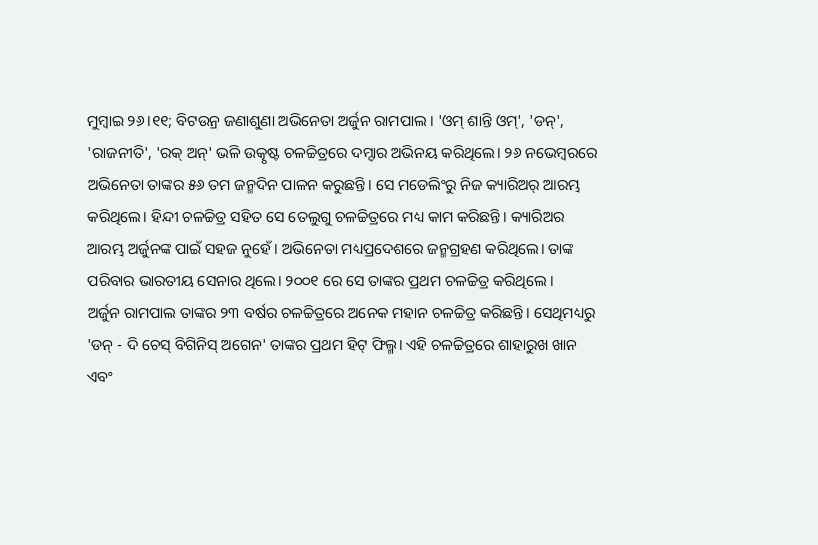ମୁମ୍ଵାଇ ୨୬।୧୧; ବିଟଉନ୍ର ଜଣାଶୁଣା ଅଭିନେତା ଅର୍ଜୁନ ରାମପାଲ । 'ଓମ୍ ଶାନ୍ତି ଓମ୍', 'ଡନ୍', 'ରାଜନୀତି', 'ରକ୍ ଅନ୍' ଭଳି ଉତ୍କୃଷ୍ଟ ଚଳଚ୍ଚିତ୍ରରେ ଦମ୍ଦାର ଅଭିନୟ କରିଥିଲେ। ୨୬ ନଭେମ୍ବରରେ ଅଭିନେତା ତାଙ୍କର ୫୬ ତମ ଜନ୍ମଦିନ ପାଳନ କରୁଛନ୍ତି। ସେ ମଡେଲିଂରୁ ନିଜ କ୍ୟାରିଅର୍ ଆରମ୍ଭ କରିଥିଲେ। ହିନ୍ଦୀ ଚଳଚ୍ଚିତ୍ର ସହିତ ସେ ତେଲୁଗୁ ଚଳଚ୍ଚିତ୍ରରେ ମଧ୍ୟ କାମ କରିଛନ୍ତି। କ୍ୟାରିଅର ଆରମ୍ଭ ଅର୍ଜୁନଙ୍କ ପାଇଁ ସହଜ ନୁହେଁ । ଅଭିନେତା ମଧ୍ୟପ୍ରଦେଶରେ ଜନ୍ମଗ୍ରହଣ କରିଥିଲେ। ତାଙ୍କ ପରିବାର ଭାରତୀୟ ସେନାର ଥିଲେ। ୨୦୦୧ ରେ ସେ ତାଙ୍କର ପ୍ରଥମ ଚଳଚ୍ଚିତ୍ର କରିଥିଲେ ।
ଅର୍ଜୁନ ରାମପାଲ ତାଙ୍କର ୨୩ ବର୍ଷର ଚଳଚ୍ଚିତ୍ରରେ ଅନେକ ମହାନ ଚଳଚ୍ଚିତ୍ର କରିଛନ୍ତି। ସେଥିମଧ୍ୟରୁ 'ଡନ୍ - ଦି ଚେସ୍ ବିଗିନିସ୍ ଅଗେନ' ତାଙ୍କର ପ୍ରଥମ ହିଟ୍ ଫିଲ୍ମ। ଏହି ଚଳଚ୍ଚିତ୍ରରେ ଶାହାରୁଖ ଖାନ ଏବଂ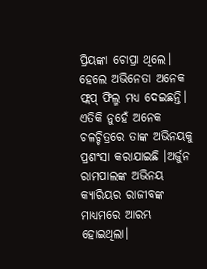ପ୍ରିୟଙ୍କା ଚୋପ୍ରା ଥିଲେ। ହେଲେ ଅଭିନେତା ଅନେକ ଫ୍ଲପ୍ ଫିଲ୍ମ ମଧ୍ୟ ଦେଇଛନ୍ତି। ଏତିକି ନୁହେଁ ଅନେକ ଚଳଚ୍ଚିତ୍ରରେ ତାଙ୍କ ଅଭିନୟକୁ ପ୍ରଶଂସା କରାଯାଇଛି ।ଅର୍ଜୁନ ରାମପାଲଙ୍କ ଅଭିନୟ କ୍ୟାରିୟର ରାଜୀବଙ୍କ ମାଧ୍ୟମରେ ଆରମ୍ଭ ହୋଇଥିଲା।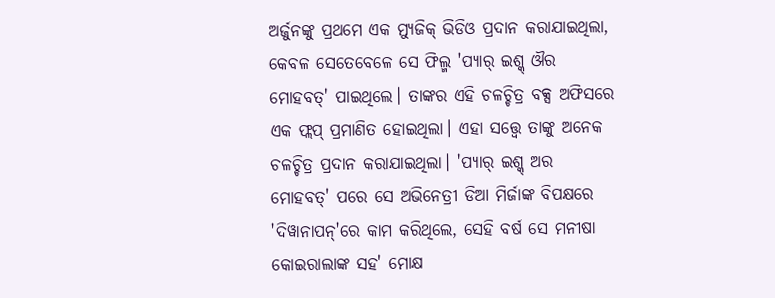ଅର୍ଜୁନଙ୍କୁ ପ୍ରଥମେ ଏକ ମ୍ୟୁଜିକ୍ ଭିଡିଓ ପ୍ରଦାନ କରାଯାଇଥିଲା, କେବଳ ସେତେବେଳେ ସେ ଫିଲ୍ମ 'ପ୍ୟାର୍ ଇଶ୍କ୍ ଔର ମୋହବତ୍' ପାଇଥିଲେ। ତାଙ୍କର ଏହି ଚଳଚ୍ଚିତ୍ର ବକ୍ସ ଅଫିସରେ ଏକ ଫ୍ଲପ୍ ପ୍ରମାଣିତ ହୋଇଥିଲା। ଏହା ସତ୍ତ୍ଵେ ତାଙ୍କୁ ଅନେକ ଚଳଚ୍ଚିତ୍ର ପ୍ରଦାନ କରାଯାଇଥିଲା। 'ପ୍ୟାର୍ ଇଶ୍କ୍ ଅର ମୋହବତ୍' ପରେ ସେ ଅଭିନେତ୍ରୀ ଡିଆ ମିର୍ଜାଙ୍କ ବିପକ୍ଷରେ 'ଦିୱାନାପନ୍'ରେ କାମ କରିଥିଲେ, ସେହି ବର୍ଷ ସେ ମନୀଷା କୋଇରାଲାଙ୍କ ସହ' ମୋକ୍ଷ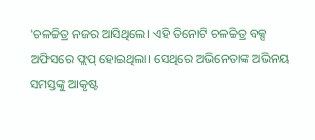'ଚଳଚ୍ଚିତ୍ର ନଜର ଆସିଥିଲେ। ଏହି ତିନୋଟି ଚଳଚ୍ଚିତ୍ର ବକ୍ସ ଅଫିସରେ ଫ୍ଲପ୍ ହୋଇଥିଲା। ସେଥିରେ ଅଭିନେତାଙ୍କ ଅଭିନୟ ସମସ୍ତଙ୍କୁ ଆକୃଷ୍ଟ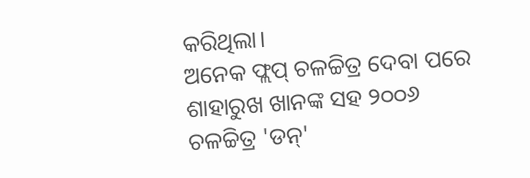କରିଥିଲା।
ଅନେକ ଫ୍ଲପ୍ ଚଳଚ୍ଚିତ୍ର ଦେବା ପରେ ଶାହାରୁଖ ଖାନଙ୍କ ସହ ୨୦୦୬ ଚଳଚ୍ଚିତ୍ର 'ଡନ୍'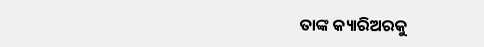ତାଙ୍କ କ୍ୟାରିଅରକୁ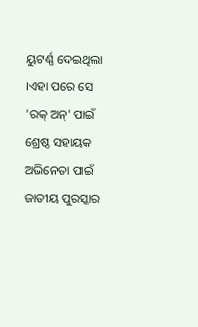ୟୁଟର୍ଣ୍ଣ ଦେଇଥିଲା ।ଏହା ପରେ ସେ 'ରକ୍ ଅନ୍' ପାଇଁ ଶ୍ରେଷ୍ଠ ସହାୟକ ଅଭିନେତା ପାଇଁ ଜାତୀୟ ପୁରସ୍କାର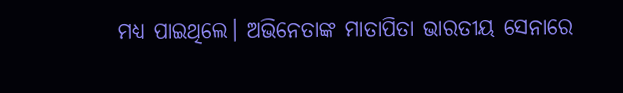ମଧ୍ୟ ପାଇଥିଲେ। ଅଭିନେତାଙ୍କ ମାତାପିତା ଭାରତୀୟ ସେନାରେ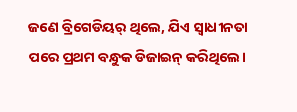ଜଣେ ବ୍ରିଗେଡିୟର୍ ଥିଲେ, ଯିଏ ସ୍ୱାଧୀନତା ପରେ ପ୍ରଥମ ବନ୍ଧୁକ ଡିଜାଇନ୍ କରିଥିଲେ।